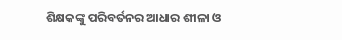ଶିକ୍ଷକଙ୍କୁ ପରିବର୍ତନର ଆଧାର ଶୀଳା ଓ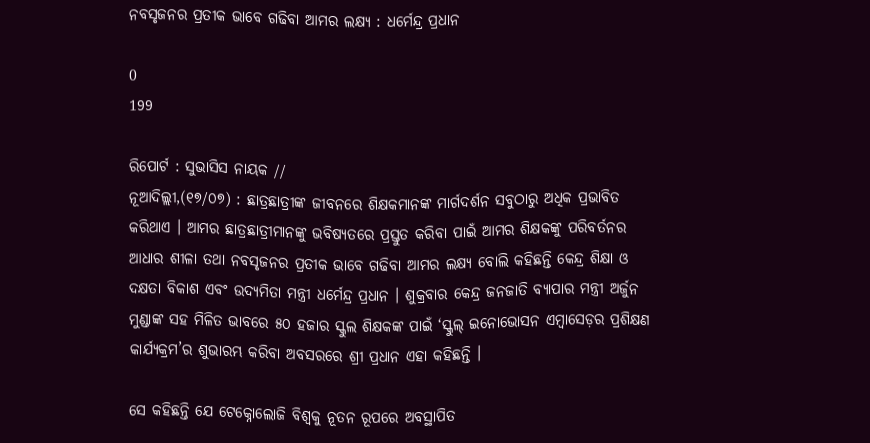ନବସୃଜନର ପ୍ରତୀକ ଭାବେ ଗଢିବା ଆମର ଲକ୍ଷ୍ୟ : ଧର୍ମେନ୍ଦ୍ର ପ୍ରଧାନ

0
199

ରିପୋର୍ଟ : ସୁଭାସିସ ନାୟକ //
ନୂଆଦିଲ୍ଲୀ,(୧୭/୦୭) : ଛାତ୍ରଛାତ୍ରୀଙ୍କ ଜୀବନରେ ଶିକ୍ଷକମାନଙ୍କ ମାର୍ଗଦର୍ଶନ ସବୁଠାରୁ ଅଧିକ ପ୍ରଭାବିତ କରିଥାଏ । ଆମର ଛାତ୍ରଛାତ୍ରୀମାନଙ୍କୁ ଭବିଷ୍ୟତରେ ପ୍ରସ୍ତୁତ କରିବା ପାଇଁ ଆମର ଶିକ୍ଷକଙ୍କୁ ପରିବର୍ତନର ଆଧାର ଶୀଳା ତଥା ନବସୃଜନର ପ୍ରତୀକ ଭାବେ ଗଢିବା ଆମର ଲକ୍ଷ୍ୟ ବୋଲି କହିଛନ୍ତି କେନ୍ଦ୍ର ଶିକ୍ଷା ଓ ଦକ୍ଷତା ବିକାଶ ଏବଂ ଉଦ୍ୟମିତା ମନ୍ତ୍ରୀ ଧର୍ମେନ୍ଦ୍ର ପ୍ରଧାନ । ଶୁକ୍ରବାର କେନ୍ଦ୍ର ଜନଜାତି ବ୍ୟାପାର ମନ୍ତ୍ରୀ ଅର୍ଜୁନ ମୁଣ୍ଡାଙ୍କ ସହ ମିଳିତ ଭାବରେ ୫୦ ହଜାର ସ୍କୁଲ ଶିକ୍ଷକଙ୍କ ପାଇଁ ‘ସ୍କୁଲ୍ ଇନୋଭୋସନ ଏମ୍ବାସେଡ଼ର ପ୍ରଶିକ୍ଷଣ କାର୍ଯ୍ୟକ୍ରମ’ର ଶୁଭାରମ୍ଭ କରିବା ଅବସରରେ ଶ୍ରୀ ପ୍ରଧାନ ଏହା କହିଛନ୍ତି ।

ସେ କହିଛନ୍ତି ଯେ ଟେକ୍ନୋଲୋଜି ବିଶ୍ୱକୁ ନୂତନ ରୂପରେ ଅବସ୍ଥାପିତ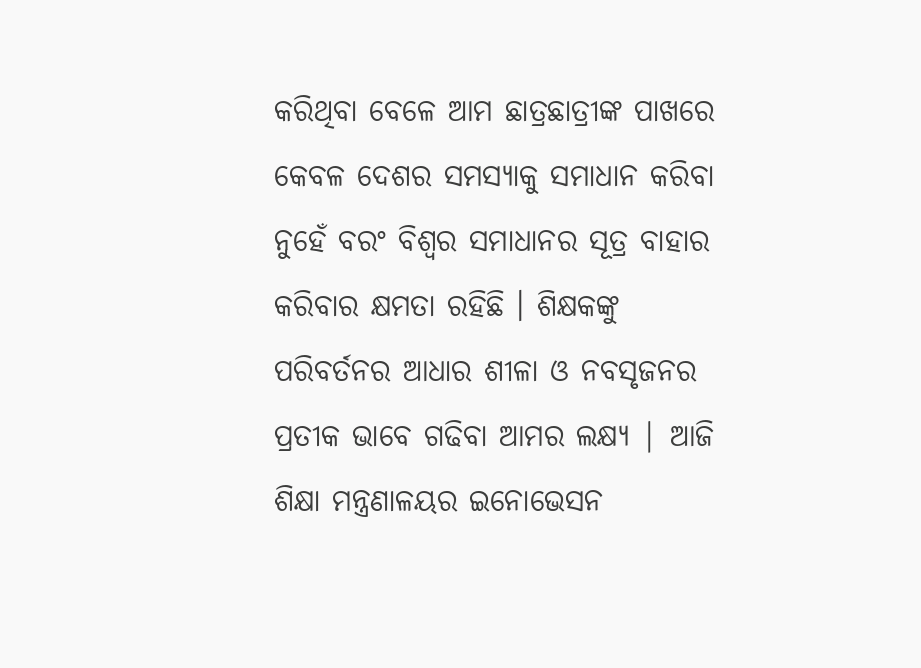କରିଥିବା ବେଳେ ଆମ ଛାତ୍ରଛାତ୍ରୀଙ୍କ ପାଖରେ କେବଳ ଦେଶର ସମସ୍ୟାକୁ ସମାଧାନ କରିବା ନୁହେଁ ବରଂ ବିଶ୍ୱର ସମାଧାନର ସୂତ୍ର ବାହାର କରିବାର କ୍ଷମତା ରହିଛି । ଶିକ୍ଷକଙ୍କୁ ପରିବର୍ତନର ଆଧାର ଶୀଳା ଓ ନବସୃଜନର ପ୍ରତୀକ ଭାବେ ଗଢିବା ଆମର ଲକ୍ଷ୍ୟ | ଆଜି ଶିକ୍ଷା ମନ୍ତ୍ରଣାଳୟର ଇନୋଭେସନ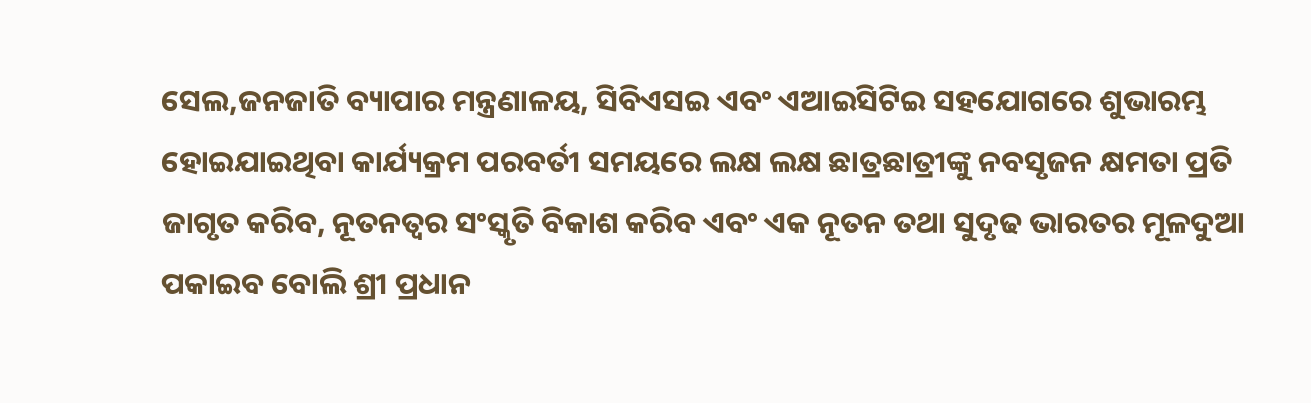ସେଲ,ଜନଜାତି ବ୍ୟାପାର ମନ୍ତ୍ରଣାଳୟ, ସିବିଏସଇ ଏବଂ ଏଆଇସିଟିଇ ସହଯୋଗରେ ଶୁଭାରମ୍ଭ ହୋଇଯାଇଥିବା କାର୍ଯ୍ୟକ୍ରମ ପରବର୍ତୀ ସମୟରେ ଲକ୍ଷ ଲକ୍ଷ ଛାତ୍ରଛାତ୍ରୀଙ୍କୁ ନବସୃଜନ କ୍ଷମତା ପ୍ରତି ଜାଗୃତ କରିବ, ନୂତନତ୍ୱର ସଂସ୍କୃତି ବିକାଶ କରିବ ଏବଂ ଏକ ନୂତନ ତଥା ସୁଦୃଢ ଭାରତର ମୂଳଦୁଆ ପକାଇବ ବୋଲି ଶ୍ରୀ ପ୍ରଧାନ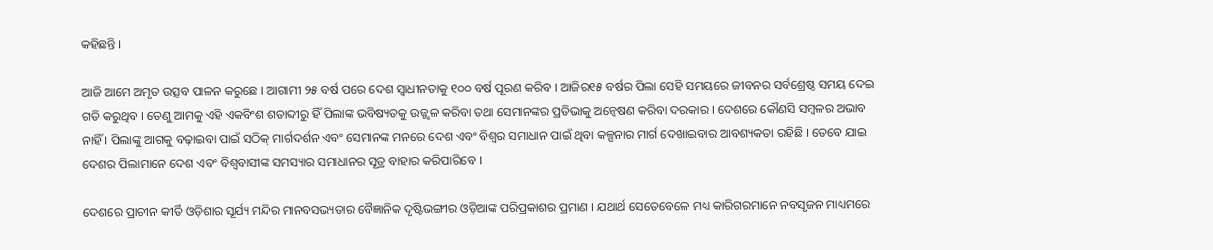କହିଛନ୍ତି ।

ଆଜି ଆମେ ଅମୃତ ଉତ୍ସବ ପାଳନ କରୁଛେ । ଆଗାମୀ ୨୫ ବର୍ଷ ପରେ ଦେଶ ସ୍ୱାଧୀନତାକୁ ୧୦୦ ବର୍ଷ ପୂରଣ କରିବ । ଆଜିର୧୫ ବର୍ଷର ପିଲା ସେହି ସମୟରେ ଜୀବନର ସର୍ବଶ୍ରେଷ୍ଠ ସମୟ ଦେଇ ଗତି କରୁଥିବ । ତେଣୁ ଆମକୁ ଏହି ଏକବିଂଶ ଶତାବ୍ଦୀରୁ ହିଁ ପିଲାଙ୍କ ଭବିଷ୍ୟତକୁ ଉଜ୍ଜ୍ୱଳ କରିବା ତଥା ସେମାନଙ୍କର ପ୍ରତିଭାକୁ ଅନ୍ୱେଷଣ କରିବା ଦରକାର । ଦେଶରେ କୌଣସି ସମ୍ବଳର ଅଭାବ ନାହିଁ । ପିଲାଙ୍କୁ ଆଗକୁ ବଢ଼ାଇବା ପାଇଁ ସଠିକ୍ ମାର୍ଗଦର୍ଶନ ଏବଂ ସେମାନଙ୍କ ମନରେ ଦେଶ ଏବଂ ବିଶ୍ୱର ସମାଧାନ ପାଇଁ ଥିବା କଳ୍ପନାର ମାର୍ଗ ଦେଖାଇବାର ଆବଶ୍ୟକତା ରହିଛି । ତେବେ ଯାଇ ଦେଶର ପିଲାମାନେ ଦେଶ ଏବଂ ବିଶ୍ୱବାସୀଙ୍କ ସମସ୍ୟାର ସମାଧାନର ସୂତ୍ର ବାହାର କରିପାରିବେ ।

ଦେଶରେ ପ୍ରାଚୀନ କୀର୍ତି ଓଡ଼ିଶାର ସୂର୍ଯ୍ୟ ମନ୍ଦିର ମାନବସଭ୍ୟତାର ବୈଜ୍ଞାନିକ ଦୃଷ୍ଟିଭଙ୍ଗୀର ଓଡ଼ିଆଙ୍କ ପରିପ୍ରକାଶର ପ୍ରମାଣ । ଯଥାର୍ଥ ସେତେବେଳେ ମଧ୍ୟ କାରିଗରମାନେ ନବସୃଜନ ମାଧ୍ୟମରେ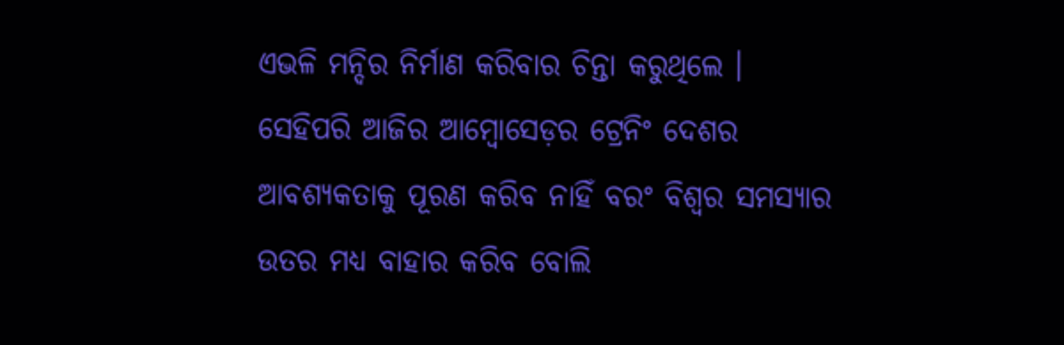ଏଭଳି ମନ୍ଦିର ନିର୍ମାଣ କରିବାର ଚିନ୍ତା କରୁଥିଲେ । ସେହିପରି ଆଜିର ଆମ୍ବୋସେଡ଼ର ଟ୍ରେନିଂ ଦେଶର ଆବଶ୍ୟକତାକୁ ପୂରଣ କରିବ ନାହିଁ ବରଂ ବିଶ୍ୱର ସମସ୍ୟାର ଉତର ମଧ୍ୟ ବାହାର କରିବ ବୋଲି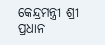କେନ୍ଦ୍ରମନ୍ତ୍ରୀ ଶ୍ରୀ ପ୍ରଧାନ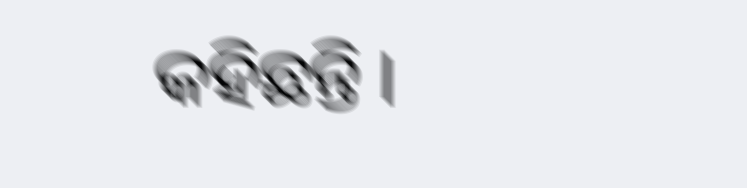କହିଛନ୍ତି ।